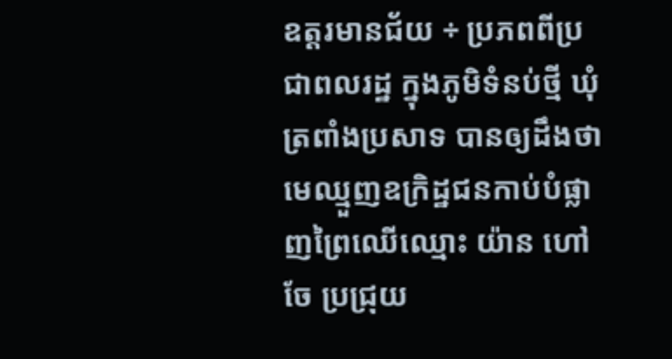ឧត្ដរមានជ័យ ÷ ប្រភពពីប្រជាពលរដ្ឋ ក្នុងភូមិទំនប់ថ្មី ឃុំត្រពាំងប្រសាទ បានឲ្យដឹងថា មេឈ្មួញឧក្រិដ្ឋជនកាប់បំផ្លាញព្រៃឈើឈ្មោះ យ៉ាន ហៅ ចែ ប្រជ្រុយ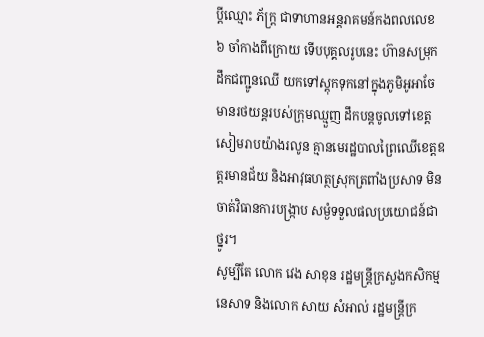ប្ដីឈ្មោះ ភ័ក្ត្រ ជាទាហានអន្តរាគមន៍កងពលលេខ ៦ ចាំកាងពីក្រោយ ទើបបុគ្គលរូបនេះ ហ៊ានសម្រុកដឹកជញ្ជូនឈើ យកទៅស្តុកទុកនៅក្នុងភូមិអូអាចែ មានរថយន្តរបស់ក្រុមឈ្មួញ ដឹកបន្តចូលទៅខេត្តសៀមរាបយ៉ាងរលូន គ្មានមេរដ្ឋបាលព្រៃឈើខេត្តឧត្តរមានជ័យ និងអាវុធហត្ថស្រុកត្រពាំងប្រសាទ មិនចាត់វិធានការបង្ក្រាប សម្ងំទទួលផលប្រយោជន៍ជាថ្នូរ។
សូម្បីតែ លោក វេង សាខុន រដ្ឋមន្ត្រីក្រសួងកសិកម្ម នេសាទ និងលោក សាយ សំអាល់ រដ្ឋមន្ត្រីក្រ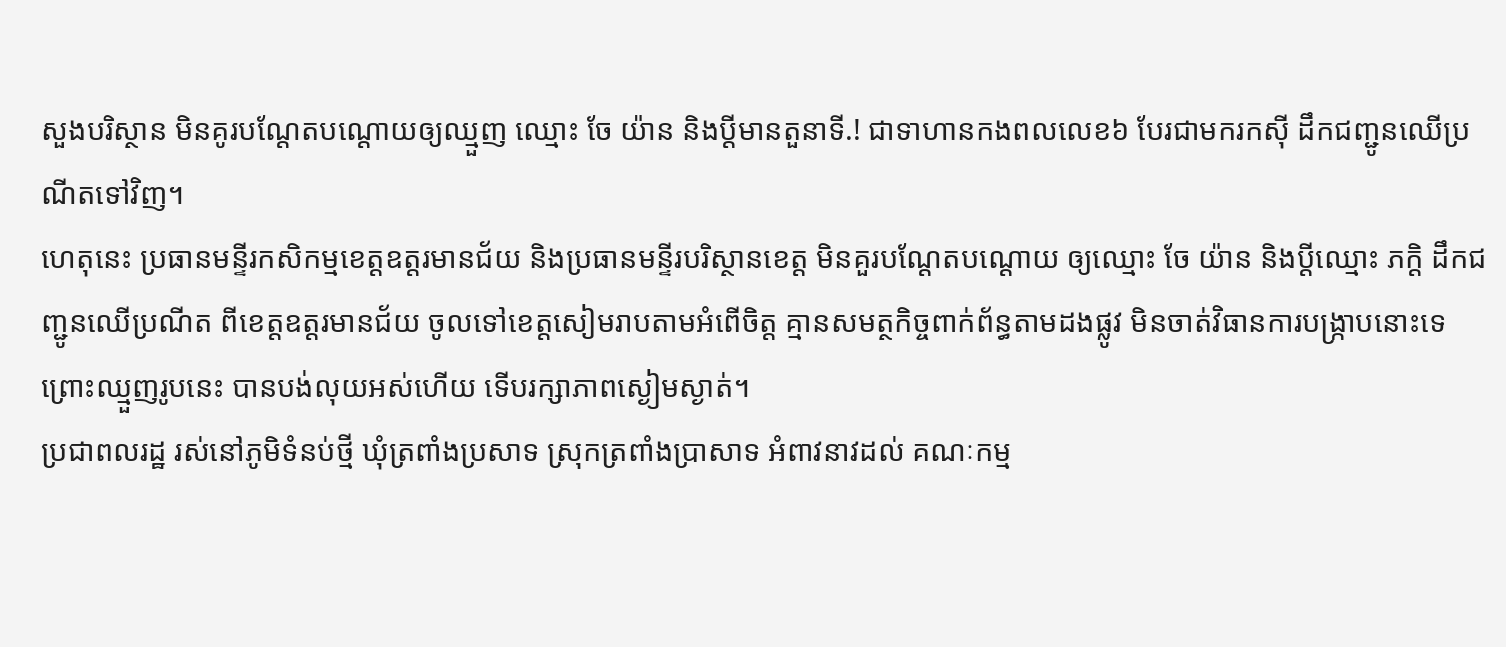សួងបរិស្ថាន មិនគូរបណ្តែតបណ្តោយឲ្យឈ្មួញ ឈ្មោះ ចែ យ៉ាន និងប្តីមានតួនាទី.! ជាទាហានកងពលលេខ៦ បែរជាមករកស៊ី ដឹកជញ្ជូនឈើប្រណីតទៅវិញ។
ហេតុនេះ ប្រធានមន្ទីរកសិកម្មខេត្តឧត្តរមានជ័យ និងប្រធានមន្ទីរបរិស្ថានខេត្ត មិនគួរបណ្តែតបណ្ដោយ ឲ្យឈ្មោះ ចែ យ៉ាន និងប្តីឈ្មោះ ភក្តិ ដឹកជញ្ជូនឈើប្រណីត ពីខេត្តឧត្តរមានជ័យ ចូលទៅខេត្តសៀមរាបតាមអំពើចិត្ត គ្មានសមត្ថកិច្ចពាក់ព័ន្ធតាមដងផ្លូវ មិនចាត់វិធានការបង្ក្រាបនោះទេ ព្រោះឈ្មួញរូបនេះ បានបង់លុយអស់ហើយ ទើបរក្សាភាពស្ងៀមស្ងាត់។
ប្រជាពលរដ្ឋ រស់នៅភូមិទំនប់ថ្មី ឃុំត្រពាំងប្រសាទ ស្រុកត្រពាំងប្រាសាទ អំពាវនាវដល់ គណៈកម្ម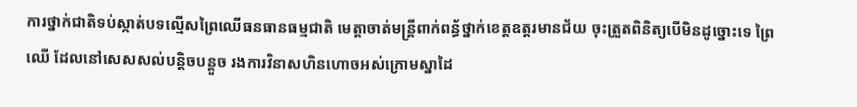ការថ្នាក់ជាតិទប់ស្កាត់បទល្មើសព្រៃឈើធនធានធម្មជាតិ មេត្តាចាត់មន្ត្រីពាក់ពន្ធ័ថ្នាក់ខេត្តឧត្តរមានជ័យ ចុះត្រួតពិនិត្យបើមិនដូច្នោះទេ ព្រៃឈើ ដែលនៅសេសសល់បន្តិចបន្តួច រងការវិនាសហិនហោចអស់ក្រោមស្នាដៃ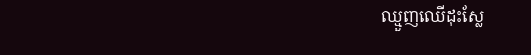ឈ្មួញឈើដុះស្លែ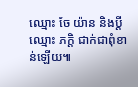ឈ្មោះ ចែ យ៉ាន និងប្តីឈ្មោះ ភក្តិ ជាក់ជាពុំខាន់ឡើយ៕